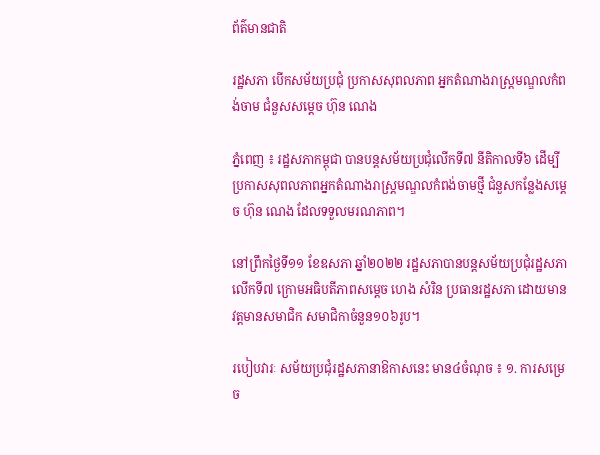ព័ត៌មានជាតិ

រដ្ឋសភា បើកសម័យប្រជុំ ប្រកាសសុពលភាព អ្នកតំណាងរាស្ត្រមណ្ឌលកំពង់ចាម ជំនួសសម្តេច ហ៊ុន ណេង

ភ្នំពេញ ៖ រដ្ឋសភាកម្ពុជា បានបន្តសម័យប្រជុំលើកទី៧ នីតិកាលទី៦ ដើម្បីប្រកាសសុពលភាពអ្នកតំណាងរាស្ត្រមណ្ឌលកំពង់ចាមថ្មី ជំនួសកន្លែងសម្តេច ហ៊ុន ណេង ដែលទទួលមរណភាព។

នៅព្រឹកថ្ងៃទី១១ ខែឧសភា ឆ្នាំ២០២២ រដ្ឋសភាបានបន្តសម័យប្រជុំរដ្ឋសភាលើកទី៧ ក្រោមអធិបតីភាពសម្ដេច ហេង សំរិន ប្រធានរដ្ឋសភា ដោយមានវត្តមានសមាជិក សមាជិកាចំនួន១០៦រូប។

របៀបវារៈ សម័យប្រជុំរដ្ឋសភានាឱកាសនេះ មាន៤ចំណុច ៖ ១. ការសម្រេច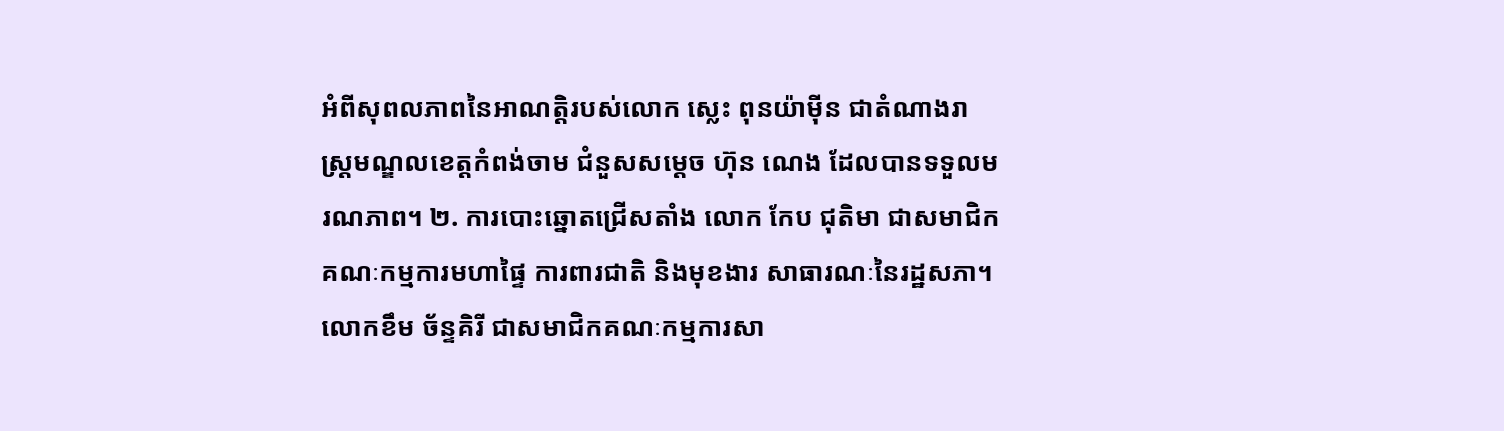អំពីសុពលភាពនៃអាណត្តិរបស់លោក ស្លេះ ពុនយ៉ាម៉ីន ជាតំណាងរាស្រ្តមណ្ឌលខេត្តកំពង់ចាម ជំនួសសម្តេច ហ៊ុន ណេង ដែលបានទទួលមរណភាព។ ២. ការបោះឆ្នោតជ្រើសតាំង លោក កែប ជុតិមា ជាសមាជិកគណៈកម្មការមហាផ្ទៃ ការពារជាតិ និងមុខងារ សាធារណៈនៃរដ្ឋសភា។ លោកខឹម ច័ន្ទគិរី ជាសមាជិកគណៈកម្មការសា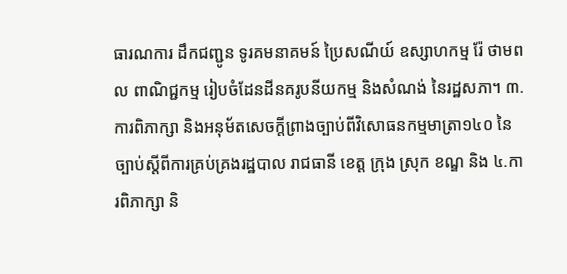ធារណការ ដឹកជញ្ជូន ទូរគមនាគមន៍ ប្រៃសណីយ៍ ឧស្សាហកម្ម រ៉ែ ថាមពល ពាណិជ្ជកម្ម រៀបចំដែនដីនគរូបនីយកម្ម និងសំណង់ នៃរដ្ឋសភា។ ៣. ការពិភាក្សា និងអនុម័តសេចក្តីព្រាងច្បាប់ពីវិសោធនកម្មមាត្រា១៤០ នៃច្បាប់ស្តីពីការគ្រប់គ្រងរដ្ឋបាល រាជធានី ខេត្ត ក្រុង ស្រុក ខណ្ឌ និង ៤.ការពិភាក្សា និ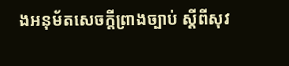ងអនុម័តសេចក្តីព្រាងច្បាប់ ស្តីពីសុវ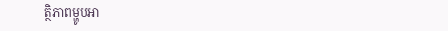ត្ថិភាពម្ហូបអា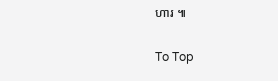ហារ ៕

To Top